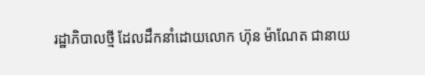រដ្ឋាភិបាលថ្មី ដែលដឹកនាំដោយលោក ហ៊ុន ម៉ាណែត ជានាយ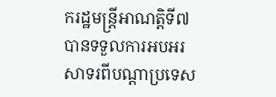ករដ្ឋមន្ត្រីអាណត្តិទី៧ បានទទួលការអបអរសាទរពីបណ្តាប្រទេស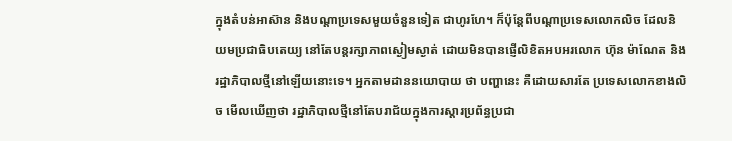ក្នុងតំបន់អាស៊ាន និងបណ្តាប្រទេសមួយចំនួនទៀត ជាហូរហែ។ ក៏ប៉ុន្តែពីបណ្តាប្រទេសលោកលិច ដែលនិយមប្រជាធិបតេយ្យ នៅតែបន្តរក្សាភាពស្ងៀមស្ងាត់ ដោយមិនបានផ្ញើលិខិតអបអរលោក ហ៊ុន ម៉ាណែត និងរដ្ឋាភិបាលថ្មីនៅឡើយនោះទេ។ អ្នកតាមដាននយោបាយ ថា បញ្ហានេះ គឺដោយសារតែ ប្រទេសលោកខាងលិច មើលឃើញថា រដ្ឋាភិបាលថ្មីនៅតែបរាជ័យក្នុងការស្តារប្រព័ន្ធប្រជា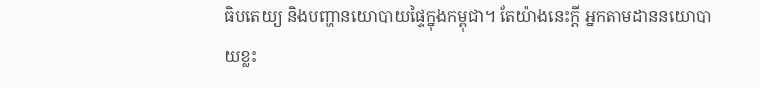ធិបតេយ្យ និងបញ្ហានយោបាយផ្ទៃក្នុងកម្ពុជា។ តែយ៉ាងនេះក្តី អ្នកតាមដាននយោបាយខ្លះ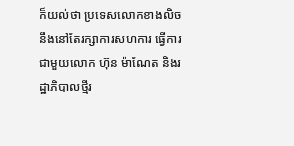ក៏យល់ថា ប្រទេសលោកខាងលិច នឹងនៅតែរក្សាការសហការ ធ្វើការជាមួយលោក ហ៊ុន ម៉ាណែត និងរដ្ឋាភិបាលថ្មីរ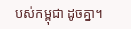បស់កម្ពុជា ដូចគ្នា។